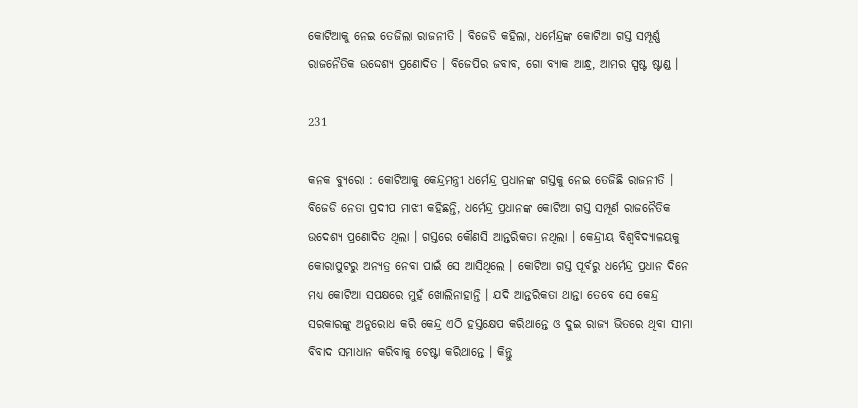କୋଟିଆକୁ ନେଇ ତେଜିଲା ରାଜନୀତି । ବିଜେଡି କହିଲା, ଧର୍ମେନ୍ଦ୍ରଙ୍କ କୋଟିଆ ଗସ୍ତ ସମ୍ପୂର୍ଣ୍ଣ ରାଜନୈତିକ ଉଦ୍ଦେଶ୍ୟ ପ୍ରଣୋଦିତ । ବିଜେପିର ଜବାବ, ଗୋ ବ୍ୟାକ ଆନ୍ଧ୍ର, ଆମର ସ୍ପଷ୍ଟ ଷ୍ଟାଣ୍ଡ ।

231

କନକ ବ୍ୟୁରୋ : କୋଟିଆକୁ କେନ୍ଦ୍ରମନ୍ତ୍ରୀ ଧର୍ମେନ୍ଦ୍ର ପ୍ରଧାନଙ୍କ ଗସ୍ତକୁ ନେଇ ତେଜିଛି ରାଜନୀତି । ବିଜେଡି ନେତା ପ୍ରଦୀପ ମାଝୀ କହିଛନ୍ତି, ଧର୍ମେନ୍ଦ୍ର ପ୍ରଧାନଙ୍କ କୋଟିଆ ଗସ୍ତ ସମ୍ପୂର୍ଣ ରାଜନୈତିକ ଉଦେଶ୍ୟ ପ୍ରଣୋଦିତ ଥିଲା । ଗସ୍ତରେ କୌଣସି ଆନ୍ତରିକତା ନଥିଲା । କେନ୍ଦ୍ରୀୟ ବିଶ୍ୱବିଦ୍ୟାଳୟକୁ କୋରାପୁଟରୁ ଅନ୍ୟତ୍ର ନେବା ପାଇଁ ସେ ଆସିଥିଲେ । କୋଟିଆ ଗସ୍ତ ପୂର୍ବରୁ ଧର୍ମେନ୍ଦ୍ର ପ୍ରଧାନ ଦିନେ ମଧ୍ୟ କୋଟିଆ ସପକ୍ଷରେ ମୁହଁ ଖୋଲିନାହାନ୍ତି । ଯଦି ଆନ୍ତରିକତା ଥାନ୍ତା ତେବେ ସେ କେନ୍ଦ୍ର ସରକାରଙ୍କୁ ଅନୁରୋଧ କରି କେନ୍ଦ୍ର ଏଠି ହସ୍ତକ୍ଷେପ କରିଥାନ୍ତେ ଓ ଦୁଇ ରାଜ୍ୟ ଭିତରେ ଥିବା ସୀମା ବିବାଦ ସମାଧାନ କରିବାକୁ ଚେଷ୍ଟା କରିଥାନ୍ତେ । କିନ୍ତୁ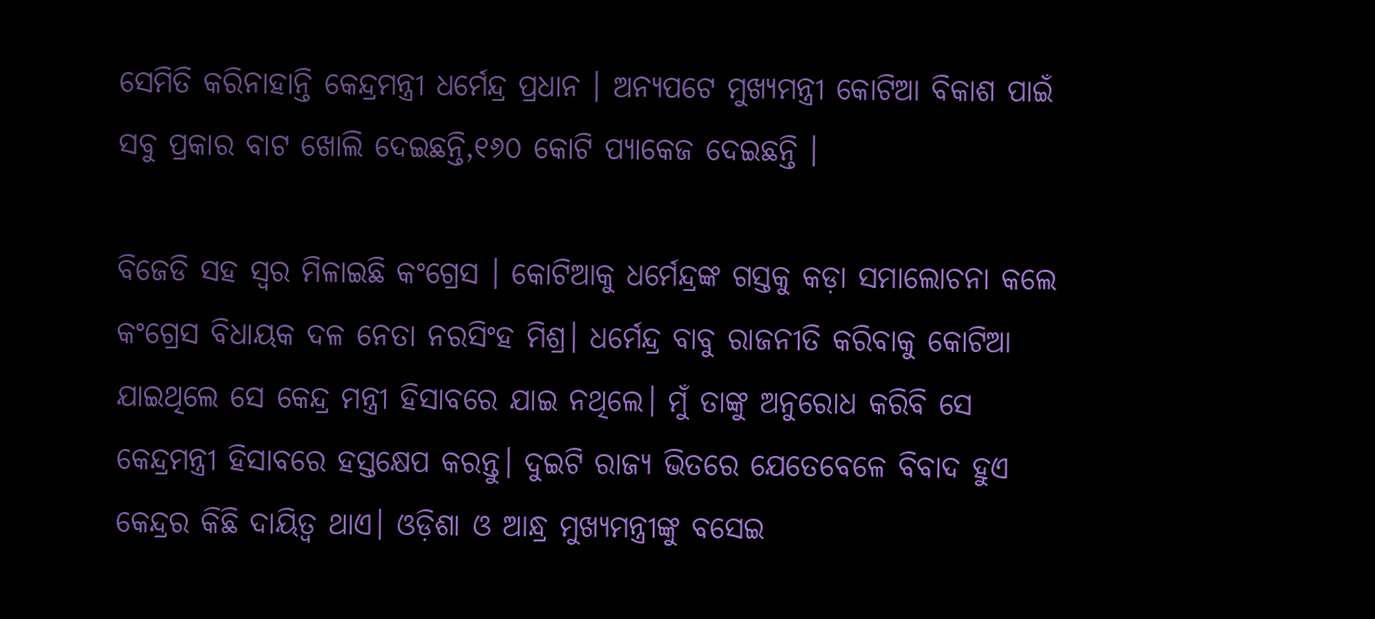ସେମିତି କରିନାହାନ୍ତି କେନ୍ଦ୍ରମନ୍ତ୍ରୀ ଧର୍ମେନ୍ଦ୍ର ପ୍ରଧାନ । ଅନ୍ୟପଟେ ମୁଖ୍ୟମନ୍ତ୍ରୀ କୋଟିଆ ବିକାଶ ପାଇଁ ସବୁ ପ୍ରକାର ବାଟ ଖୋଲି ଦେଇଛନ୍ତି,୧୬୦ କୋଟି ପ୍ୟାକେଜ ଦେଇଛନ୍ତି ।

ବିଜେଡି ସହ ସ୍ୱର ମିଳାଇଛି କଂଗ୍ରେସ । କୋଟିଆକୁ ଧର୍ମେନ୍ଦ୍ରଙ୍କ ଗସ୍ତକୁ କଡ଼ା ସମାଲୋଚନା କଲେ କଂଗ୍ରେସ ବିଧାୟକ ଦଳ ନେତା ନରସିଂହ ମିଶ୍ର। ଧର୍ମେନ୍ଦ୍ର ବାବୁ ରାଜନୀତି କରିବାକୁ କୋଟିଆ ଯାଇଥିଲେ ସେ କେନ୍ଦ୍ର ମନ୍ତ୍ରୀ ହିସାବରେ ଯାଇ ନଥିଲେ। ମୁଁ ତାଙ୍କୁ ଅନୁରୋଧ କରିବି ସେ କେନ୍ଦ୍ରମନ୍ତ୍ରୀ ହିସାବରେ ହସ୍ତକ୍ଷେପ କରନ୍ତୁ। ଦୁଇଟି ରାଜ୍ୟ ଭିତରେ ଯେତେବେଳେ ବିବାଦ ହୁଏ କେନ୍ଦ୍ରର କିଛି ଦାୟିତ୍ଵ ଥାଏ। ଓଡ଼ିଶା ଓ ଆନ୍ଧ୍ର ମୁଖ୍ୟମନ୍ତ୍ରୀଙ୍କୁ ବସେଇ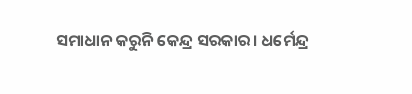ସମାଧାନ କରୁନି କେନ୍ଦ୍ର ସରକାର। ଧର୍ମେନ୍ଦ୍ର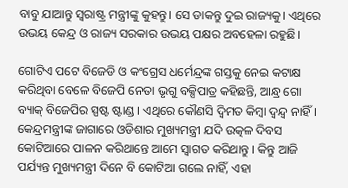ବାବୁ ଯାଆନ୍ତୁ ସ୍ଵରାଷ୍ଟ୍ର ମନ୍ତ୍ରୀଙ୍କୁ କୁହନ୍ତୁ। ସେ ଡାକନ୍ତୁ ଦୁଇ ରାଜ୍ୟକୁ। ଏଥିରେ ଉଭୟ କେନ୍ଦ୍ର ଓ ରାଜ୍ୟ ସରକାର ଉଭୟ ପକ୍ଷର ଅବହେଳା ରହୁଛି।

ଗୋଟିଏ ପଟେ ବିଜେଡି ଓ କଂଗ୍ରେସ ଧର୍ମେନ୍ଦ୍ରଙ୍କ ଗସ୍ତକୁ ନେଇ କଟାକ୍ଷ କରିଥିବା ବେଳେ ବିଜେପି ନେତା ଭୃଗୁ ବକ୍ସିପାତ୍ର କହିଛନ୍ତି, ଆନ୍ଧ୍ର ଗୋ ବ୍ୟାକ୍ ବିଜେପିର ସ୍ପଷ୍ଟ ଷ୍ଟାଣ୍ଡ । ଏଥିରେ କୌଣସି ଦ୍ୱିମତ କିମ୍ବା ଦ୍ୱନ୍ଦ୍ୱ ନାହିଁ । କେନ୍ଦ୍ରମନ୍ତ୍ରୀଙ୍କ ଜାଗାରେ ଓଡିଶାର ମୁଖ୍ୟମନ୍ତ୍ରୀ ଯଦି ଉତ୍କଳ ଦିବସ କୋଟିଆରେ ପାଳନ କରିଥାନ୍ତେ ଆମେ ସ୍ୱାଗତ କରିଥାନ୍ତୁ । କିନ୍ତୁ ଆଜି ପର୍ଯ୍ୟନ୍ତ ମୁଖ୍ୟମନ୍ତ୍ରୀ ଦିନେ ବି କୋଟିଆ ଗଲେ ନାହିଁ, ଏହା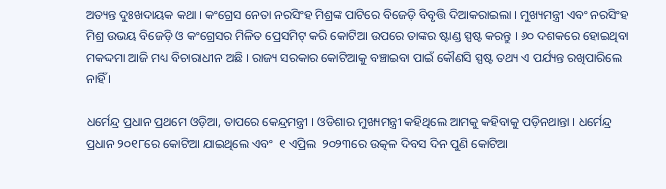ଅତ୍ୟନ୍ତ ଦୁଃଖଦାୟକ କଥା । କଂଗ୍ରେସ ନେତା ନରସିଂହ ମିଶ୍ରଙ୍କ ପାଟିରେ ବିଜେଡ଼ି ବିବୃତ୍ତି ଦିଆକରାଇଲା । ମୁଖ୍ୟମନ୍ତ୍ରୀ ଏବଂ ନରସିଂହ ମିଶ୍ର ଉଭୟ ବିଜେଡ଼ି ଓ କଂଗ୍ରେସର ମିଳିତ ପ୍ରେସମିଟ୍ କରି କୋଟିଆ ଉପରେ ତାଙ୍କର ଷ୍ଟାଣ୍ଡ ସ୍ପଷ୍ଟ କରନ୍ତୁ । ୬୦ ଦଶକରେ ହୋଇଥିବା ମକଦ୍ଦମା ଆଜି ମଧ୍ୟ ବିଚାରାଧୀନ ଅଛି । ରାଜ୍ୟ ସରକାର କୋଟିଆକୁ ବଞ୍ଚାଇବା ପାଇଁ କୌଣସି ସ୍ପଷ୍ଟ ତଥ୍ୟ ଏ ପର୍ଯ୍ୟନ୍ତ ରଖିପାରିଲେ ନାହିଁ ।

ଧର୍ମେନ୍ଦ୍ର ପ୍ରଧାନ ପ୍ରଥମେ ଓଡ଼ିଆ, ତାପରେ କେନ୍ଦ୍ରମନ୍ତ୍ରୀ । ଓଡିଶାର ମୁଖ୍ୟମନ୍ତ୍ରୀ କହିଥିଲେ ଆମକୁ କହିବାକୁ ପଡ଼ିନଥାନ୍ତା । ଧର୍ମେନ୍ଦ୍ର ପ୍ରଧାନ ୨୦୧୮ରେ କୋଟିଆ ଯାଇଥିଲେ ଏବଂ  ୧ ଏପ୍ରିଲ  ୨୦୨୩ରେ ଉତ୍କଳ ଦିବସ ଦିନ ପୁଣି କୋଟିଆ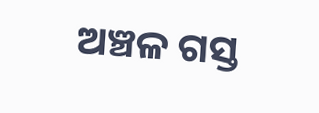ଅଞ୍ଚଳ ଗସ୍ତ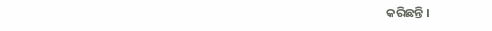କରିଛନ୍ତି ।